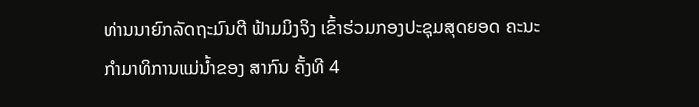ທ່ານນາຍົກລັດຖະມົນຕີ ຟ້າມມິງຈິງ ເຂົ້າຮ່ວມກອງປະຊຸມສຸດຍອດ ຄະນະກຳມາທິການແມ່ນ້ຳຂອງ ສາກົນ ຄັ້ງທີ 4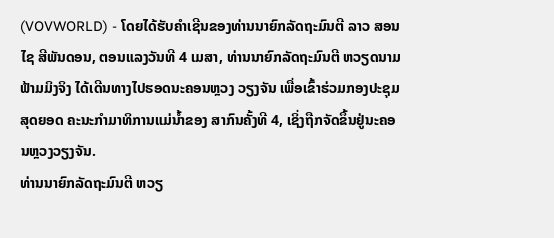(VOVWORLD) - ໂດຍໄດ້ຮັບຄຳເຊີນຂອງທ່ານນາຍົກລັດຖະມົນຕີ ລາວ ສອນໄຊ ສີພັນດອນ, ຕອນແລງວັນທີ 4 ເມສາ, ທ່ານນາຍົກລັດຖະມົນຕີ ຫວຽດນາມ ຟ້າມມິງຈິງ ໄດ້ເດີນທາງໄປຮອດນະຄອນຫຼວງ ວຽງຈັນ ເພື່ອເຂົ້າຮ່ວມກອງປະຊຸມສຸດຍອດ ຄະນະກຳມາທິການແມ່ນ້ຳຂອງ ສາກົນຄັ້ງທີ 4, ເຊິ່ງຖືກຈັດຂຶ້ນຢູ່ນະຄອນຫຼວງວຽງຈັນ.
ທ່ານນາຍົກລັດຖະມົນຕີ ຫວຽ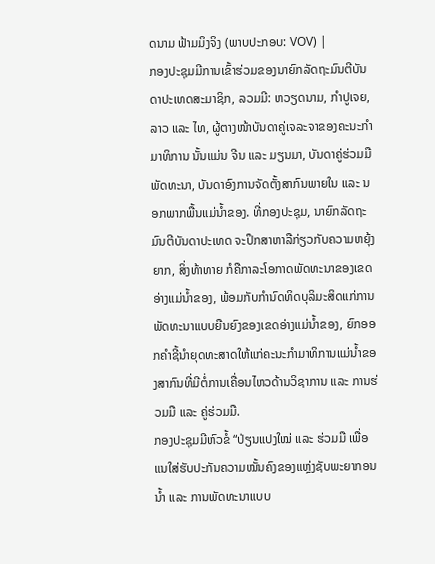ດນາມ ຟ້າມມິງຈິງ (ພາບປະກອບ: VOV) |
ກອງປະຊຸມມີການເຂົ້າຮ່ວມຂອງນາຍົກລັດຖະມົນຕີບັນດາປະເທດສະມາຊິກ, ລວມມີ: ຫວຽດນາມ, ກຳປູເຈຍ, ລາວ ແລະ ໄທ, ຜູ້ຕາງໜ້າບັນດາຄູ່ເຈລະຈາຂອງຄະນະກຳມາທິການ ນັ້ນແມ່ນ ຈີນ ແລະ ມຽນມາ, ບັນດາຄູ່ຮ່ວມມືພັດທະນາ, ບັນດາອົງການຈັດຕັ້ງສາກົນພາຍໃນ ແລະ ນອກພາກພື້ນແມ່ນ້ຳຂອງ. ທີ່ກອງປະຊຸມ, ນາຍົກລັດຖະມົນຕີບັນດາປະເທດ ຈະປຶກສາຫາລືກ່ຽວກັບຄວາມຫຍຸ້ງຍາກ, ສິ່ງທ້າທາຍ ກໍຄືກາລະໂອກາດພັດທະນາຂອງເຂດອ່າງແມ່ນ້ຳຂອງ, ພ້ອມກັບກຳນົດທິດບຸລິມະສິດແກ່ການພັດທະນາແບບຍືນຍົງຂອງເຂດອ່າງແມ່ນ້ຳຂອງ, ຍົກອອກຄຳຊີ້ນຳຍຸດທະສາດໃຫ້ແກ່ຄະນະກຳມາທິການແມ່ນ້ຳຂອງສາກົນທີ່ມີຕໍ່ການເຄື່ອນໄຫວດ້ານວິຊາການ ແລະ ການຮ່ວມມື ແລະ ຄູ່ຮ່ວມມື.
ກອງປະຊຸມມີຫົວຂໍ້ “ປ່ຽນແປງໃໝ່ ແລະ ຮ່ວມມື ເພື່ອແນໃສ່ຮັບປະກັນຄວາມໝັ້ນຄົງຂອງແຫຼ່ງຊັບພະຍາກອນນ້ຳ ແລະ ການພັດທະນາແບບ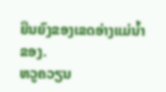ຍືນຍົງຂອງເຂດອ່າງແມ່ນ້ຳຂອງ.
ຫວູຄວຽນ